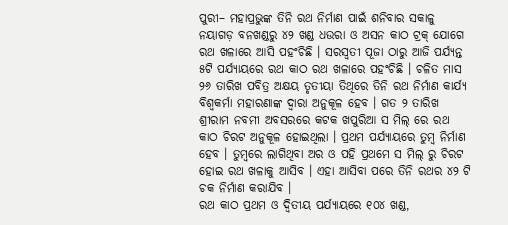ପୁରୀ– ମହାପ୍ରଭୁଙ୍କ ତିନି ରଥ ନିର୍ମାଣ ପାଇଁ ଶନିବାର ସକାଳୁ ନୟାଗଡ଼ ବନଖଣ୍ଡରୁ ୪୨ ଖଣ୍ଡ ଧଉରା ଓ ଅସନ କାଠ ଟ୍ରକ୍ ଯୋଗେ ରଥ ଖଳାରେ ଆସି ପହଂଚିଛି । ସରସ୍ୱତୀ ପୂଜା ଠାରୁ ଆଜି ପର୍ଯ୍ୟନ୍ତ ୫ଟି ପର୍ଯ୍ୟାୟରେ ରଥ କାଠ ରଥ ଖଳାରେ ପହଂଚିଛି । ଚଳିତ ମାସ ୨୬ ତାରିଖ ପବିତ୍ର ଅକ୍ଷୟ ତୃତୀୟା ତିଥିରେ ତିନି ରଥ ନିର୍ମାଣ କାର୍ଯ୍ୟ ବିଶ୍ୱକର୍ମା ମହାରଣାଙ୍କ ଦ୍ୱାରା ଅନୁକୂଳ ହେବ । ଗତ ୨ ତାରିଖ ଶ୍ରୀରାମ ନବମୀ ଅବସରରେ କଟକ ଖପୁରିଆ ସ ମିଲ୍ ରେ ରଥ କାଠ ଚିରଟ ଅନୁକୂଳ ହୋଇଥିଲା । ପ୍ରଥମ ପର୍ଯ୍ୟାୟରେ ତୁମ୍ବ ନିର୍ମାଣ ହେବ । ତୁମ୍ବରେ ଲାଗିଥିବା ଅର ଓ ପହି ପ୍ରଥମେ ସ ମିଲ୍ ରୁ ଚିରଟ ହୋଇ ରଥ ଖଳାକୁ ଆସିବ । ଏହା ଆସିବା ପରେ ତିନି ରଥର ୪୨ ଟି ଚକ ନିର୍ମାଣ କରାଯିବ ।
ରଥ କାଠ ପ୍ରଥମ ଓ ଦ୍ୱିତୀୟ ପର୍ଯ୍ୟାୟରେ ୧୦୪ ଖଣ୍ଡ,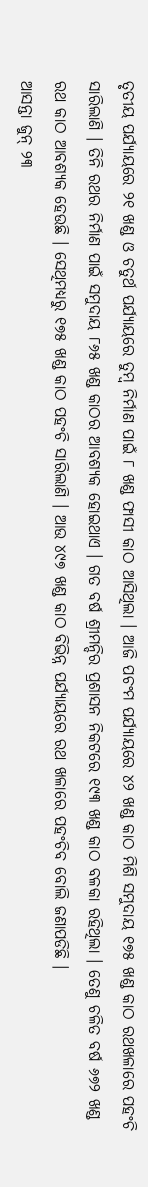ତୃତୀୟ ପର୍ଯ୍ୟାୟରେ ୨୧ ଖଣ୍ଡ ଓ ଚତୁର୍ଥ ପର୍ଯ୍ୟାୟରେ ତୁମ୍ବ ନିର୍ମାଣ ପାଇଁ ୮ ଖଣ୍ଡ ଫାସୀ କାଠ ଆସିଥିଲା । ଆଜି ପଚଂମ ପର୍ଯ୍ୟାୟରେ ୪୨ ଖଣ୍ଡ କାଠ ମିଶି ସମୁଦାୟ ୧୭୫ ଖଣ୍ଡ କାଠ ରଥଖଳାରେ ପହଂଚି ସାରିଲାଣି । ତିନି ରଥର ନିର୍ମାଣ ପାଇଁ ସମୁଦାୟ ୮୬୫ ଖଣ୍ଡ କାଠର ଆବଶ୍ୟକ ହୋଇଥାଏ । ଗତ ବର୍ଷ ଶ୍ରୀମନ୍ଦିର ପ୍ରଶାସନ ନିକଟରେ ୧୯୩ ଖଣ୍ଡ କାଠ ବଳକା ରହିଥିଲା । ତେଣୁ ଚଳିତ ବର୍ଷ ୬୭୨ ଖଣ୍ଡ ରଥ କାଠ ଆବଶ୍ୟକ ହେଉଛି । ସେଥିମଧ୍ୟରୁ ୧୭୫ ଖଣ୍ଡ କାଠ ପହଂଚି ସାରିଲାଣି । ଆଉ ୪୯୭ ଖଣ୍ଡ କାଠ ବିଭିନ୍ନ ପର୍ଯ୍ୟାୟରେ ରଥ ଖଳାରେ ପହଂଚିବ ବୋଲି ଜଣାପଡିଛି ।
ଆସନ୍ତା ଜୁନ୍ ୨୩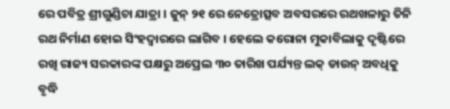ରେ ପବିତ୍ର ଶ୍ରୀଗୁଣ୍ଡିଚା ଯାତ୍ରା । ଜୁନ୍ ୨୧ ରେ ନେତ୍ରୋତ୍ସବ ଅବସରରେ ରଥଖଳାରୁ ତିନି ରଥ ନିର୍ମାଣ ହୋଇ ସିଂହଦ୍ୱାରରେ ଲାଗିବ । ହେଲେ କରୋନା ମୁକାବିଲାକୁ ଦୃଷ୍ଟିରେ ରଖି ରାଜ୍ୟ ସରକାରଙ୍କ ପକ୍ଷରୁ ଅପ୍ରେଲ ୩୦ ତାରିଖ ପର୍ଯ୍ୟନ୍ତ ଲକ୍ ଡାଉନ୍ ଅବଧିକୁ ବୃଦ୍ଧି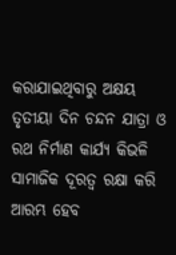କରାଯାଇଥିବାରୁ ଅକ୍ଷୟ ତୃତୀୟା ଦିନ ଚନ୍ଦନ ଯାତ୍ରା ଓ ରଥ ନିର୍ମାଣ କାର୍ଯ୍ୟ କିଭଳି ସାମାଜିକ ଦୂରତ୍ୱ ରକ୍ଷା କରି ଆରମ୍ଭ ହେବ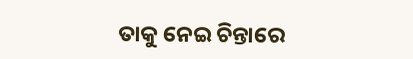ତାକୁ ନେଇ ଚିନ୍ତାରେ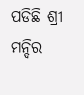ପଡିଛି ଶ୍ରୀ ମନ୍ଦିର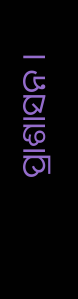ପ୍ରାଶାସନ ।